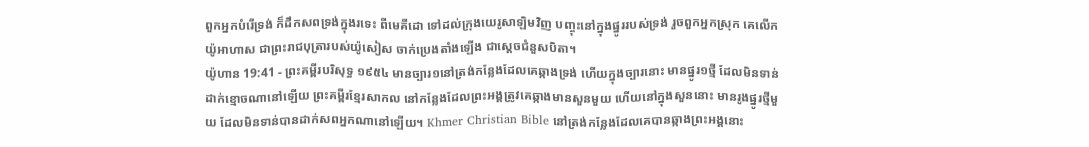ពួកអ្នកបំរើទ្រង់ ក៏ដឹកសពទ្រង់ក្នុងរទេះ ពីមេគីដោ ទៅដល់ក្រុងយេរូសាឡិមវិញ បញ្ចុះនៅក្នុងផ្នូររបស់ទ្រង់ រួចពួកអ្នកស្រុក គេលើកយ៉ូអាហាស ជាព្រះរាជបុត្រារបស់យ៉ូសៀស ចាក់ប្រេងតាំងឡើង ជាស្តេចជំនួសបិតា។
យ៉ូហាន 19:41 - ព្រះគម្ពីរបរិសុទ្ធ ១៩៥៤ មានច្បារ១នៅត្រង់កន្លែងដែលគេឆ្កាងទ្រង់ ហើយក្នុងច្បារនោះ មានផ្នូរ១ថ្មី ដែលមិនទាន់ដាក់ខ្មោចណានៅឡើយ ព្រះគម្ពីរខ្មែរសាកល នៅកន្លែងដែលព្រះអង្គត្រូវគេឆ្កាងមានសួនមួយ ហើយនៅក្នុងសួននោះ មានរូងផ្នូរថ្មីមួយ ដែលមិនទាន់បានដាក់សពអ្នកណានៅឡើយ។ Khmer Christian Bible នៅត្រង់កន្លែងដែលគេបានឆ្កាងព្រះអង្គនោះ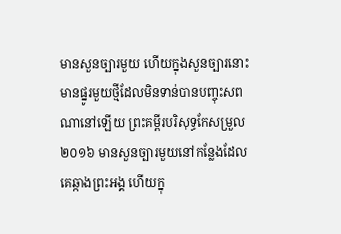មានសួនច្បារមួយ ហើយក្នុងសួនច្បារនោះមានផ្នូរមួយថ្មីដែលមិនទាន់បានបញ្ចុះសពណានៅឡើយ ព្រះគម្ពីរបរិសុទ្ធកែសម្រួល ២០១៦ មានសួនច្បារមួយនៅកន្លែងដែលគេឆ្កាងព្រះអង្គ ហើយក្នុ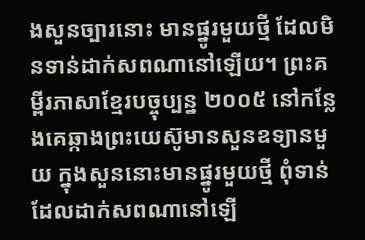ងសួនច្បារនោះ មានផ្នូរមួយថ្មី ដែលមិនទាន់ដាក់សពណានៅឡើយ។ ព្រះគម្ពីរភាសាខ្មែរបច្ចុប្បន្ន ២០០៥ នៅកន្លែងគេឆ្កាងព្រះយេស៊ូមានសួនឧទ្យានមួយ ក្នុងសួននោះមានផ្នូរមួយថ្មី ពុំទាន់ដែលដាក់សពណានៅឡើ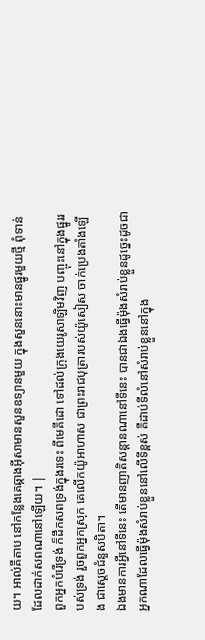យ។ អាល់គីតាប នៅកន្លែងគេឆ្កាងអ៊ីសាមានសួនឧទ្យានមួយ ក្នុងសួននោះមានផ្នូរមួយថ្មី ពុំទាន់ដែលដាក់សពណានៅឡើយ។ |
ពួកអ្នកបំរើទ្រង់ ក៏ដឹកសពទ្រង់ក្នុងរទេះ ពីមេគីដោ ទៅដល់ក្រុងយេរូសាឡិមវិញ បញ្ចុះនៅក្នុងផ្នូររបស់ទ្រង់ រួចពួកអ្នកស្រុក គេលើកយ៉ូអាហាស ជាព្រះរាជបុត្រារបស់យ៉ូសៀស ចាក់ប្រេងតាំងឡើង ជាស្តេចជំនួសបិតា។
ឯងមានការអ្វីនៅទីនេះ តើមានញាតិសន្តានណានៅទីនេះ បានជាឯងធ្វើម៉ុងសំរាប់ខ្លួនដូច្នេះដូចជាអ្នកណាដែលធ្វើម៉ុងសំរាប់ខ្លួននៅលើទីខ្ពស់ គឺដាប់ទីលំនៅសំរាប់ខ្លួននៅក្នុង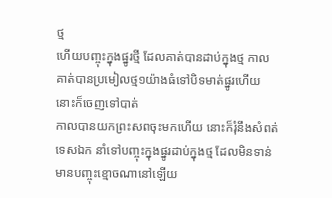ថ្ម
ហើយបញ្ចុះក្នុងផ្នូរថ្មី ដែលគាត់បានដាប់ក្នុងថ្ម កាលគាត់បានប្រមៀលថ្ម១យ៉ាងធំទៅបិទមាត់ផ្នូរហើយ នោះក៏ចេញទៅបាត់
កាលបានយកព្រះសពចុះមកហើយ នោះក៏រុំនឹងសំពត់ទេសឯក នាំទៅបញ្ចុះក្នុងផ្នូរដាប់ក្នុងថ្ម ដែលមិនទាន់មានបញ្ចុះខ្មោចណានៅឡើយ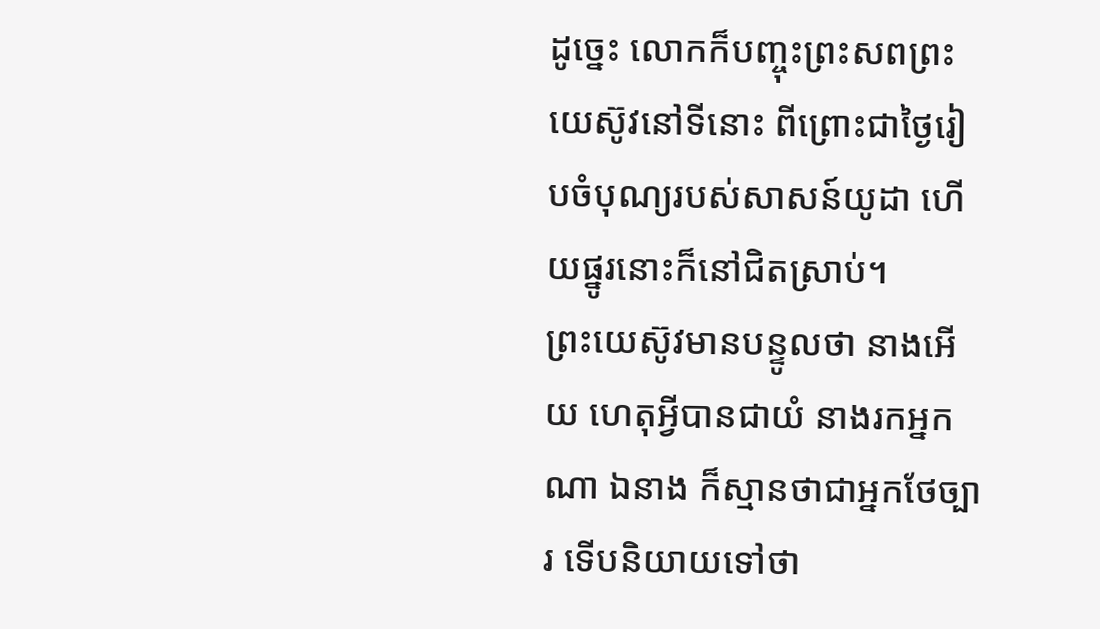ដូច្នេះ លោកក៏បញ្ចុះព្រះសពព្រះយេស៊ូវនៅទីនោះ ពីព្រោះជាថ្ងៃរៀបចំបុណ្យរបស់សាសន៍យូដា ហើយផ្នូរនោះក៏នៅជិតស្រាប់។
ព្រះយេស៊ូវមានបន្ទូលថា នាងអើយ ហេតុអ្វីបានជាយំ នាងរកអ្នកណា ឯនាង ក៏ស្មានថាជាអ្នកថែច្បារ ទើបនិយាយទៅថា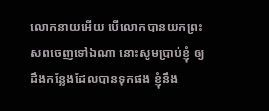លោកនាយអើយ បើលោកបានយកព្រះសពចេញទៅឯណា នោះសូមប្រាប់ខ្ញុំ ឲ្យដឹងកន្លែងដែលបានទុកផង ខ្ញុំនឹង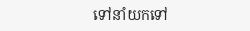ទៅនាំយកទៅ